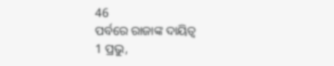46
ପର୍ବରେ ରାଜାଙ୍କ ଦାୟିତ୍ୱ
1 ପ୍ରଭୁ,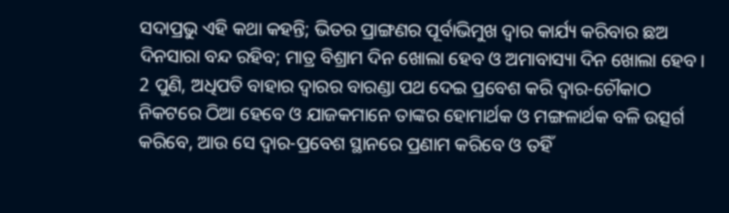ସଦାପ୍ରଭୁ ଏହି କଥା କହନ୍ତି; ଭିତର ପ୍ରାଙ୍ଗଣର ପୂର୍ବାଭିମୁଖ ଦ୍ୱାର କାର୍ଯ୍ୟ କରିବାର ଛଅ ଦିନସାରା ବନ୍ଦ ରହିବ; ମାତ୍ର ବିଶ୍ରାମ ଦିନ ଖୋଲା ହେବ ଓ ଅମାବାସ୍ୟା ଦିନ ଖୋଲା ହେବ।
2 ପୁଣି, ଅଧିପତି ବାହାର ଦ୍ୱାରର ବାରଣ୍ଡା ପଥ ଦେଇ ପ୍ରବେଶ କରି ଦ୍ୱାର-ଚୌକାଠ ନିକଟରେ ଠିଆ ହେବେ ଓ ଯାଜକମାନେ ତାଙ୍କର ହୋମାର୍ଥକ ଓ ମଙ୍ଗଳାର୍ଥକ ବଳି ଉତ୍ସର୍ଗ କରିବେ, ଆଉ ସେ ଦ୍ୱାର-ପ୍ରବେଶ ସ୍ଥାନରେ ପ୍ରଣାମ କରିବେ ଓ ତହିଁ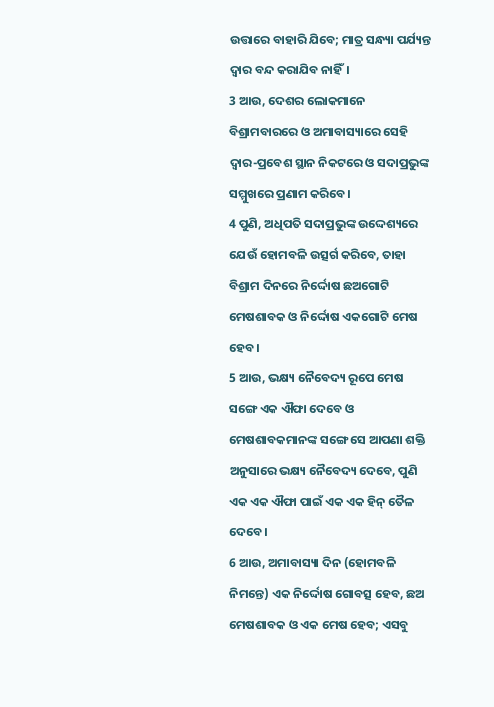ଉତ୍ତାରେ ବାହାରି ଯିବେ; ମାତ୍ର ସନ୍ଧ୍ୟା ପର୍ଯ୍ୟନ୍ତ ଦ୍ୱାର ବନ୍ଦ କରାଯିବ ନାହିଁ।
3 ଆଉ, ଦେଶର ଲୋକମାନେ ବିଶ୍ରାମବାରରେ ଓ ଅମାବାସ୍ୟାରେ ସେହି ଦ୍ୱାର-ପ୍ରବେଶ ସ୍ଥାନ ନିକଟରେ ଓ ସଦାପ୍ରଭୁଙ୍କ ସମ୍ମୁଖରେ ପ୍ରଣାମ କରିବେ।
4 ପୁଣି, ଅଧିପତି ସଦାପ୍ରଭୁଙ୍କ ଉଦ୍ଦେଶ୍ୟରେ ଯେଉଁ ହୋମବଳି ଉତ୍ସର୍ଗ କରିବେ, ତାହା ବିଶ୍ରାମ ଦିନରେ ନିର୍ଦ୍ଦୋଷ ଛଅଗୋଟି ମେଷଶାବକ ଓ ନିର୍ଦ୍ଦୋଷ ଏକଗୋଟି ମେଷ ହେବ।
5 ଆଉ, ଭକ୍ଷ୍ୟ ନୈବେଦ୍ୟ ରୂପେ ମେଷ ସଙ୍ଗେ ଏକ ଐଫା ଦେବେ ଓ ମେଷଶାବକମାନଙ୍କ ସଙ୍ଗେ ସେ ଆପଣା ଶକ୍ତି ଅନୁସାରେ ଭକ୍ଷ୍ୟ ନୈବେଦ୍ୟ ଦେବେ, ପୁଣି ଏକ ଏକ ଐଫା ପାଇଁ ଏକ ଏକ ହିନ୍ ତୈଳ ଦେବେ।
6 ଆଉ, ଅମାବାସ୍ୟା ଦିନ (ହୋମବଳି ନିମନ୍ତେ) ଏକ ନିର୍ଦ୍ଦୋଷ ଗୋବତ୍ସ ହେବ, ଛଅ ମେଷଶାବକ ଓ ଏକ ମେଷ ହେବ; ଏସବୁ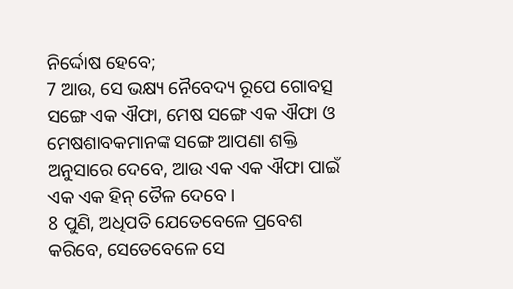ନିର୍ଦ୍ଦୋଷ ହେବେ;
7 ଆଉ, ସେ ଭକ୍ଷ୍ୟ ନୈବେଦ୍ୟ ରୂପେ ଗୋବତ୍ସ ସଙ୍ଗେ ଏକ ଐଫା, ମେଷ ସଙ୍ଗେ ଏକ ଐଫା ଓ ମେଷଶାବକମାନଙ୍କ ସଙ୍ଗେ ଆପଣା ଶକ୍ତି ଅନୁସାରେ ଦେବେ, ଆଉ ଏକ ଏକ ଐଫା ପାଇଁ ଏକ ଏକ ହିନ୍ ତୈଳ ଦେବେ।
8 ପୁଣି, ଅଧିପତି ଯେତେବେଳେ ପ୍ରବେଶ କରିବେ, ସେତେବେଳେ ସେ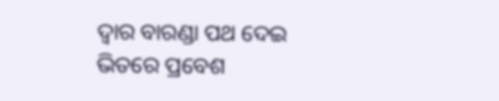ଦ୍ୱାର ବାରଣ୍ଡା ପଥ ଦେଇ ଭିତରେ ପ୍ରବେଶ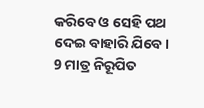କରିବେ ଓ ସେହି ପଥ ଦେଇ ବାହାରି ଯିବେ।
9 ମାତ୍ର ନିରୂପିତ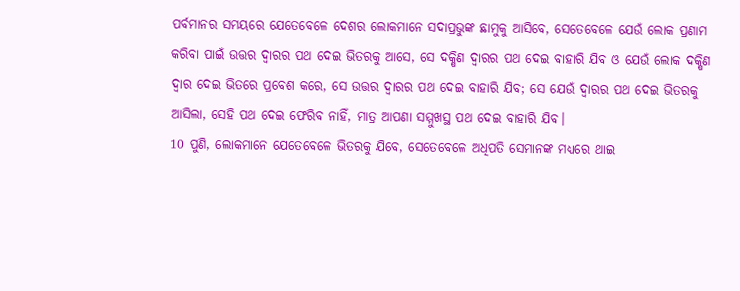ପର୍ବମାନର ସମୟରେ ଯେତେବେଳେ ଦେଶର ଲୋକମାନେ ସଦାପ୍ରଭୁଙ୍କ ଛାମୁକୁ ଆସିବେ, ସେତେବେଳେ ଯେଉଁ ଲୋକ ପ୍ରଣାମ କରିବା ପାଇଁ ଉତ୍ତର ଦ୍ୱାରର ପଥ ଦେଇ ଭିତରକୁ ଆସେ, ସେ ଦକ୍ଷିଣ ଦ୍ୱାରର ପଥ ଦେଇ ବାହାରି ଯିବ ଓ ଯେଉଁ ଲୋକ ଦକ୍ଷିଣ ଦ୍ୱାର ଦେଇ ଭିତରେ ପ୍ରବେଶ କରେ, ସେ ଉତ୍ତର ଦ୍ୱାରର ପଥ ଦେଇ ବାହାରି ଯିବ; ସେ ଯେଉଁ ଦ୍ୱାରର ପଥ ଦେଇ ଭିତରକୁ ଆସିଲା, ସେହି ପଥ ଦେଇ ଫେରିବ ନାହିଁ, ମାତ୍ର ଆପଣା ସମ୍ମୁଖସ୍ଥ ପଥ ଦେଇ ବାହାରି ଯିବ।
10 ପୁଣି, ଲୋକମାନେ ଯେତେବେଳେ ଭିତରକୁ ଯିବେ, ସେତେବେଳେ ଅଧିପତି ସେମାନଙ୍କ ମଧ୍ୟରେ ଥାଇ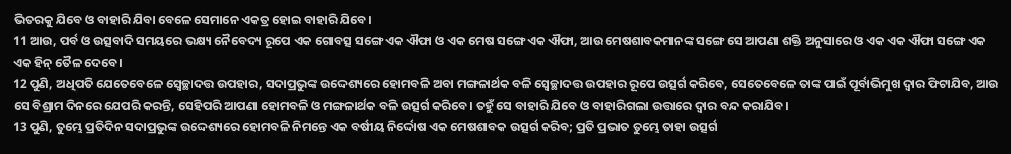ଭିତରକୁ ଯିବେ ଓ ବାହାରି ଯିବା ବେଳେ ସେମାନେ ଏକତ୍ର ହୋଇ ବାହାରି ଯିବେ।
11 ଆଉ, ପର୍ବ ଓ ଉତ୍ସବାଦି ସମୟରେ ଭକ୍ଷ୍ୟ ନୈବେଦ୍ୟ ରୂପେ ଏକ ଗୋବତ୍ସ ସଙ୍ଗେ ଏକ ଐଫା ଓ ଏକ ମେଷ ସଙ୍ଗେ ଏକ ଐଫା, ଆଉ ମେଷଶାବକମାନଙ୍କ ସଙ୍ଗେ ସେ ଆପଣା ଶକ୍ତି ଅନୁସାରେ ଓ ଏକ ଏକ ଐଫା ସଙ୍ଗେ ଏକ ଏକ ହିନ୍ ତୈଳ ଦେବେ।
12 ପୁଣି, ଅଧିପତି ଯେତେବେଳେ ସ୍ଵେଚ୍ଛାଦତ୍ତ ଉପହାର, ସଦାପ୍ରଭୁଙ୍କ ଉଦ୍ଦେଶ୍ୟରେ ହୋମବଳି ଅବା ମଙ୍ଗଳାର୍ଥକ ବଳି ସ୍ଵେଚ୍ଛାଦତ୍ତ ଉପହାର ରୂପେ ଉତ୍ସର୍ଗ କରିବେ, ସେତେବେଳେ ତାଙ୍କ ପାଇଁ ପୂର୍ବାଭିମୁଖ ଦ୍ୱାର ଫିଟାଯିବ, ଆଉ ସେ ବିଶ୍ରାମ ଦିନରେ ଯେପରି କରନ୍ତି, ସେହିପରି ଆପଣା ହୋମବଳି ଓ ମଙ୍ଗଳାର୍ଥକ ବଳି ଉତ୍ସର୍ଗ କରିବେ। ତହୁଁ ସେ ବାହାରି ଯିବେ ଓ ବାହାରିଗଲା ଉତ୍ତାରେ ଦ୍ୱାର ବନ୍ଦ କରାଯିବ।
13 ପୁଣି, ତୁମ୍ଭେ ପ୍ରତିଦିନ ସଦାପ୍ରଭୁଙ୍କ ଉଦ୍ଦେଶ୍ୟରେ ହୋମବଳି ନିମନ୍ତେ ଏକ ବର୍ଷୀୟ ନିର୍ଦ୍ଦୋଷ ଏକ ମେଷଶାବକ ଉତ୍ସର୍ଗ କରିବ; ପ୍ରତି ପ୍ରଭାତ ତୁମ୍ଭେ ତାହା ଉତ୍ସର୍ଗ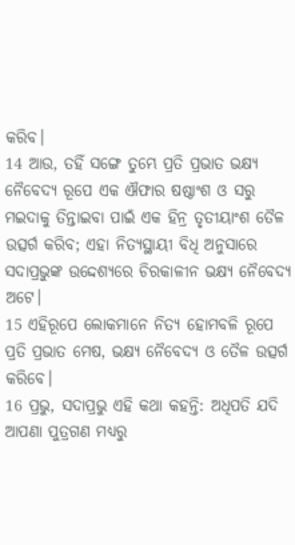କରିବ।
14 ଆଉ, ତହିଁ ସଙ୍ଗେ ତୁମ୍ଭେ ପ୍ରତି ପ୍ରଭାତ ଭକ୍ଷ୍ୟ ନୈବେଦ୍ୟ ରୂପେ ଏକ ଐଫାର ଷଷ୍ଠାଂଶ ଓ ସରୁ ମଇଦାକୁ ତିନ୍ତାଇବା ପାଇଁ ଏକ ହିନ୍ର ତୃତୀୟାଂଶ ତୈଳ ଉତ୍ସର୍ଗ କରିବ; ଏହା ନିତ୍ୟସ୍ଥାୟୀ ବିଧି ଅନୁସାରେ ସଦାପ୍ରଭୁଙ୍କ ଉଦ୍ଦେଶ୍ୟରେ ଚିରକାଳୀନ ଭକ୍ଷ୍ୟ ନୈବେଦ୍ୟ ଅଟେ।
15 ଏହିରୂପେ ଲୋକମାନେ ନିତ୍ୟ ହୋମବଳି ରୂପେ ପ୍ରତି ପ୍ରଭାତ ମେଷ, ଭକ୍ଷ୍ୟ ନୈବେଦ୍ୟ ଓ ତୈଳ ଉତ୍ସର୍ଗ କରିବେ।
16 ପ୍ରଭୁ, ସଦାପ୍ରଭୁ ଏହି କଥା କହନ୍ତି: ଅଧିପତି ଯଦି ଆପଣା ପୁତ୍ରଗଣ ମଧ୍ୟରୁ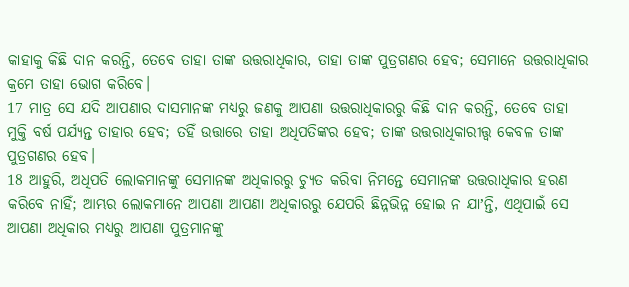କାହାକୁ କିଛି ଦାନ କରନ୍ତି, ତେବେ ତାହା ତାଙ୍କ ଉତ୍ତରାଧିକାର, ତାହା ତାଙ୍କ ପୁତ୍ରଗଣର ହେବ; ସେମାନେ ଉତ୍ତରାଧିକାର କ୍ରମେ ତାହା ଭୋଗ କରିବେ।
17 ମାତ୍ର ସେ ଯଦି ଆପଣାର ଦାସମାନଙ୍କ ମଧ୍ୟରୁ ଜଣକୁ ଆପଣା ଉତ୍ତରାଧିକାରରୁ କିଛି ଦାନ କରନ୍ତି, ତେବେ ତାହା ମୁକ୍ତି ବର୍ଷ ପର୍ଯ୍ୟନ୍ତ ତାହାର ହେବ; ତହିଁ ଉତ୍ତାରେ ତାହା ଅଧିପତିଙ୍କର ହେବ; ତାଙ୍କ ଉତ୍ତରାଧିକାରୀତ୍ତ୍ୱ କେବଳ ତାଙ୍କ ପୁତ୍ରଗଣର ହେବ।
18 ଆହୁରି, ଅଧିପତି ଲୋକମାନଙ୍କୁ ସେମାନଙ୍କ ଅଧିକାରରୁ ଚ୍ୟୁତ କରିବା ନିମନ୍ତେ ସେମାନଙ୍କ ଉତ୍ତରାଧିକାର ହରଣ କରିବେ ନାହିଁ; ଆମ୍ଭର ଲୋକମାନେ ଆପଣା ଆପଣା ଅଧିକାରରୁ ଯେପରି ଛିନ୍ନଭିନ୍ନ ହୋଇ ନ ଯାʼନ୍ତି, ଏଥିପାଇଁ ସେ ଆପଣା ଅଧିକାର ମଧ୍ୟରୁ ଆପଣା ପୁତ୍ରମାନଙ୍କୁ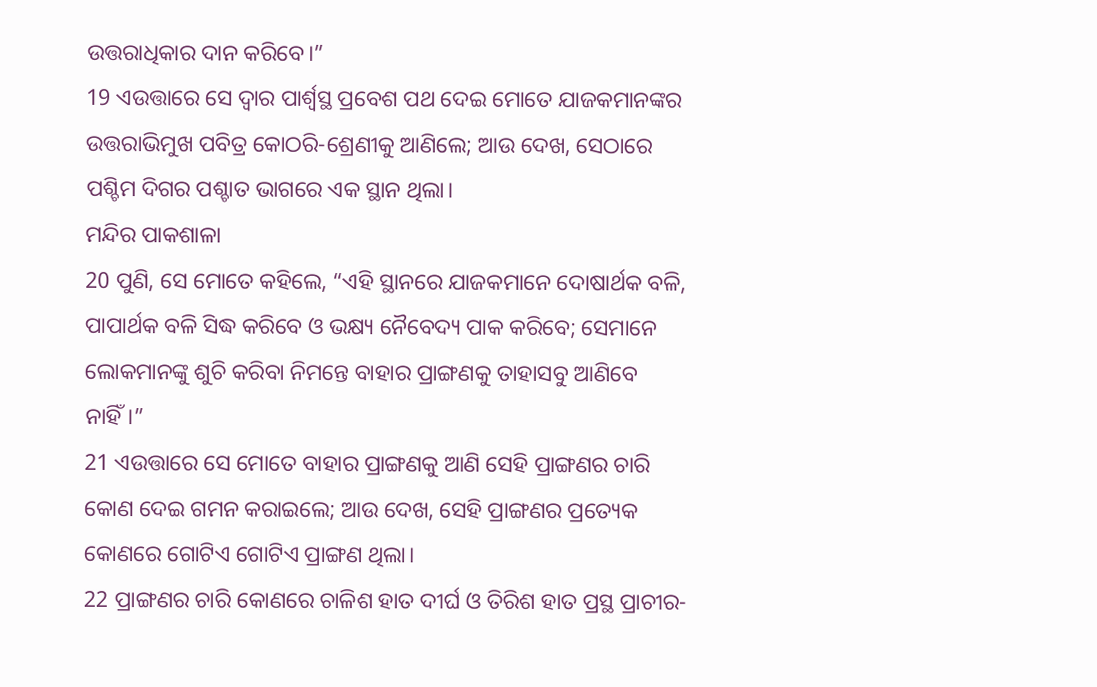ଉତ୍ତରାଧିକାର ଦାନ କରିବେ।”
19 ଏଉତ୍ତାରେ ସେ ଦ୍ୱାର ପାର୍ଶ୍ୱସ୍ଥ ପ୍ରବେଶ ପଥ ଦେଇ ମୋତେ ଯାଜକମାନଙ୍କର ଉତ୍ତରାଭିମୁଖ ପବିତ୍ର କୋଠରି-ଶ୍ରେଣୀକୁ ଆଣିଲେ; ଆଉ ଦେଖ, ସେଠାରେ ପଶ୍ଚିମ ଦିଗର ପଶ୍ଚାତ ଭାଗରେ ଏକ ସ୍ଥାନ ଥିଲା।
ମନ୍ଦିର ପାକଶାଳା
20 ପୁଣି, ସେ ମୋତେ କହିଲେ, “ଏହି ସ୍ଥାନରେ ଯାଜକମାନେ ଦୋଷାର୍ଥକ ବଳି, ପାପାର୍ଥକ ବଳି ସିଦ୍ଧ କରିବେ ଓ ଭକ୍ଷ୍ୟ ନୈବେଦ୍ୟ ପାକ କରିବେ; ସେମାନେ ଲୋକମାନଙ୍କୁ ଶୁଚି କରିବା ନିମନ୍ତେ ବାହାର ପ୍ରାଙ୍ଗଣକୁ ତାହାସବୁ ଆଣିବେ ନାହିଁ।”
21 ଏଉତ୍ତାରେ ସେ ମୋତେ ବାହାର ପ୍ରାଙ୍ଗଣକୁ ଆଣି ସେହି ପ୍ରାଙ୍ଗଣର ଚାରି କୋଣ ଦେଇ ଗମନ କରାଇଲେ; ଆଉ ଦେଖ, ସେହି ପ୍ରାଙ୍ଗଣର ପ୍ରତ୍ୟେକ କୋଣରେ ଗୋଟିଏ ଗୋଟିଏ ପ୍ରାଙ୍ଗଣ ଥିଲା।
22 ପ୍ରାଙ୍ଗଣର ଚାରି କୋଣରେ ଚାଳିଶ ହାତ ଦୀର୍ଘ ଓ ତିରିଶ ହାତ ପ୍ରସ୍ଥ ପ୍ରାଚୀର-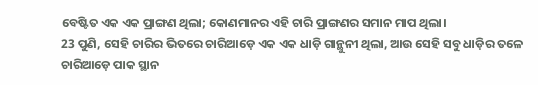ବେଷ୍ଟିତ ଏକ ଏକ ପ୍ରାଙ୍ଗଣ ଥିଲା; କୋଣମାନର ଏହି ଚାରି ପ୍ରାଙ୍ଗଣର ସମାନ ମାପ ଥିଲା।
23 ପୁଣି, ସେହି ଚାରିର ଭିତରେ ଚାରିଆଡ଼େ ଏକ ଏକ ଧାଡ଼ି ଗାନ୍ଥୁନୀ ଥିଲା, ଆଉ ସେହି ସବୁ ଧାଡ଼ିର ତଳେ ଚାରିଆଡ଼େ ପାକ ସ୍ଥାନ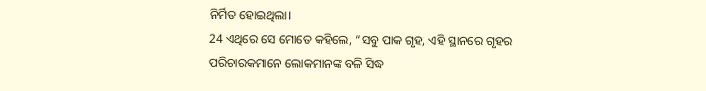ନିର୍ମିତ ହୋଇଥିଲା।
24 ଏଥିରେ ସେ ମୋତେ କହିଲେ, “ସବୁ ପାକ ଗୃହ, ଏହି ସ୍ଥାନରେ ଗୃହର ପରିଚାରକମାନେ ଲୋକମାନଙ୍କ ବଳି ସିଦ୍ଧ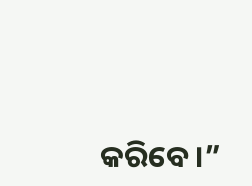କରିବେ।”